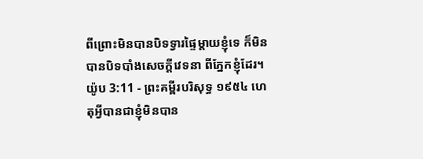ពីព្រោះមិនបានបិទទ្វារផ្ទៃម្តាយខ្ញុំទេ ក៏មិនបានបិទបាំងសេចក្ដីវេទនា ពីភ្នែកខ្ញុំដែរ។
យ៉ូប 3:11 - ព្រះគម្ពីរបរិសុទ្ធ ១៩៥៤ ហេតុអ្វីបានជាខ្ញុំមិនបាន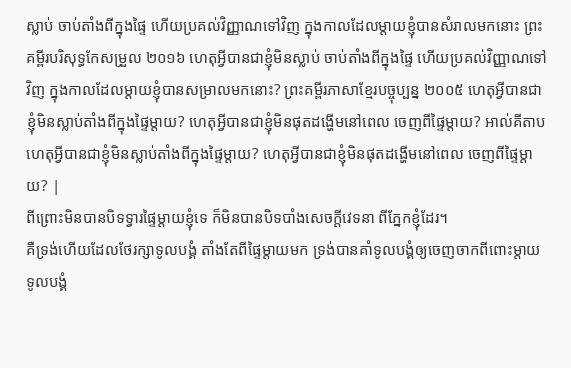ស្លាប់ ចាប់តាំងពីក្នុងផ្ទៃ ហើយប្រគល់វិញ្ញាណទៅវិញ ក្នុងកាលដែលម្តាយខ្ញុំបានសំរាលមកនោះ ព្រះគម្ពីរបរិសុទ្ធកែសម្រួល ២០១៦ ហេតុអ្វីបានជាខ្ញុំមិនស្លាប់ ចាប់តាំងពីក្នុងផ្ទៃ ហើយប្រគល់វិញ្ញាណទៅវិញ ក្នុងកាលដែលម្តាយខ្ញុំបានសម្រាលមកនោះ? ព្រះគម្ពីរភាសាខ្មែរបច្ចុប្បន្ន ២០០៥ ហេតុអ្វីបានជាខ្ញុំមិនស្លាប់តាំងពីក្នុងផ្ទៃម្ដាយ? ហេតុអ្វីបានជាខ្ញុំមិនផុតដង្ហើមនៅពេល ចេញពីផ្ទៃម្ដាយ? អាល់គីតាប ហេតុអ្វីបានជាខ្ញុំមិនស្លាប់តាំងពីក្នុងផ្ទៃម្ដាយ? ហេតុអ្វីបានជាខ្ញុំមិនផុតដង្ហើមនៅពេល ចេញពីផ្ទៃម្ដាយ? |
ពីព្រោះមិនបានបិទទ្វារផ្ទៃម្តាយខ្ញុំទេ ក៏មិនបានបិទបាំងសេចក្ដីវេទនា ពីភ្នែកខ្ញុំដែរ។
គឺទ្រង់ហើយដែលថែរក្សាទូលបង្គំ តាំងតែពីផ្ទៃម្តាយមក ទ្រង់បានគាំទូលបង្គំឲ្យចេញចាកពីពោះម្តាយ ទូលបង្គំ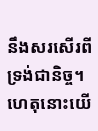នឹងសរសើរពីទ្រង់ជានិច្ច។
ហេតុនោះយើ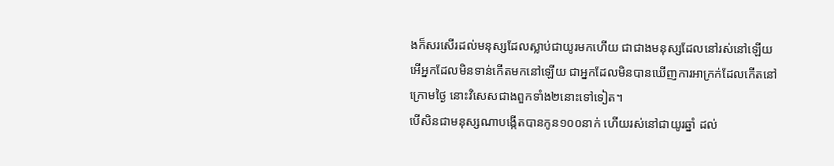ងក៏សរសើរដល់មនុស្សដែលស្លាប់ជាយូរមកហើយ ជាជាងមនុស្សដែលនៅរស់នៅឡើយ
អើអ្នកដែលមិនទាន់កើតមកនៅឡើយ ជាអ្នកដែលមិនបានឃើញការអាក្រក់ដែលកើតនៅក្រោមថ្ងៃ នោះវិសេសជាងពួកទាំង២នោះទៅទៀត។
បើសិនជាមនុស្សណាបង្កើតបានកូន១០០នាក់ ហើយរស់នៅជាយូរឆ្នាំ ដល់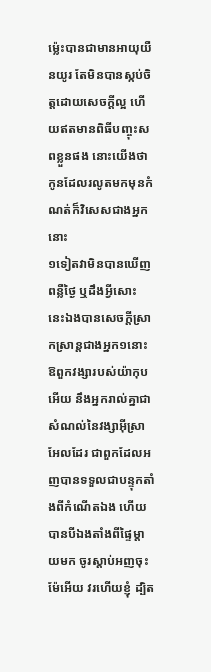ម៉្លេះបានជាមានអាយុយឺនយូរ តែមិនបានស្កប់ចិត្តដោយសេចក្ដីល្អ ហើយឥតមានពិធីបញ្ចុះសពខ្លួនផង នោះយើងថា កូនដែលរលូតមកមុនកំណត់ក៏វិសេសជាងអ្នកនោះ
១ទៀតវាមិនបានឃើញពន្លឺថ្ងៃ ឬដឹងអ្វីសោះ នេះឯងបានសេចក្ដីស្រាកស្រាន្តជាងអ្នក១នោះ
ឱពួកវង្សារបស់យ៉ាកុបអើយ នឹងអ្នករាល់គ្នាជាសំណល់នៃវង្សាអ៊ីស្រាអែលដែរ ជាពួកដែលអញបានទទួលជាបន្ទុកតាំងពីកំណើតឯង ហើយបានបីឯងតាំងពីផ្ទៃម្តាយមក ចូរស្តាប់អញចុះ
ម៉ែអើយ វរហើយខ្ញុំ ដ្បិត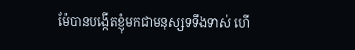ម៉ែបានបង្កើតខ្ញុំមកជាមនុស្សទទឹងទាស់ ហើ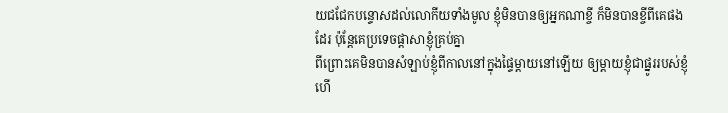យជជែកបន្ទោសដល់លោកីយទាំងមូល ខ្ញុំមិនបានឲ្យអ្នកណាខ្ចី ក៏មិនបានខ្ចីពីគេផងដែរ ប៉ុន្តែគេប្រទេចផ្តាសាខ្ញុំគ្រប់គ្នា
ពីព្រោះគេមិនបានសំឡាប់ខ្ញុំពីកាលនៅក្នុងផ្ទៃម្តាយនៅឡើយ ឲ្យម្តាយខ្ញុំជាផ្នូររបស់ខ្ញុំ ហើ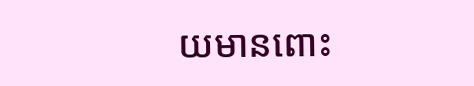យមានពោះ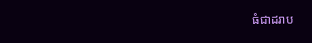ធំជាដរាប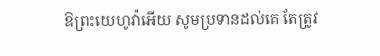ឱព្រះយេហូវ៉ាអើយ សូមប្រទានដល់គេ តែត្រូវ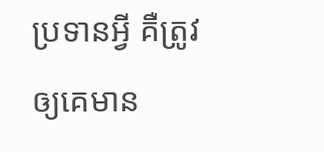ប្រទានអ្វី គឺត្រូវឲ្យគេមាន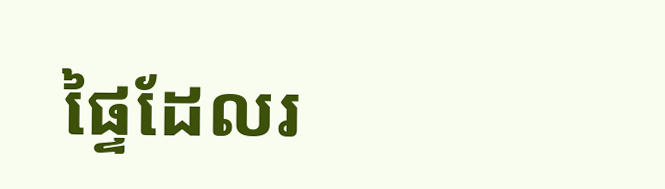ផ្ទៃដែលរ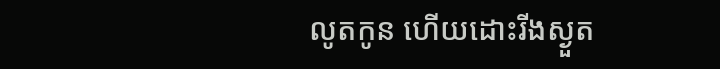លូតកូន ហើយដោះរីងស្ងួត